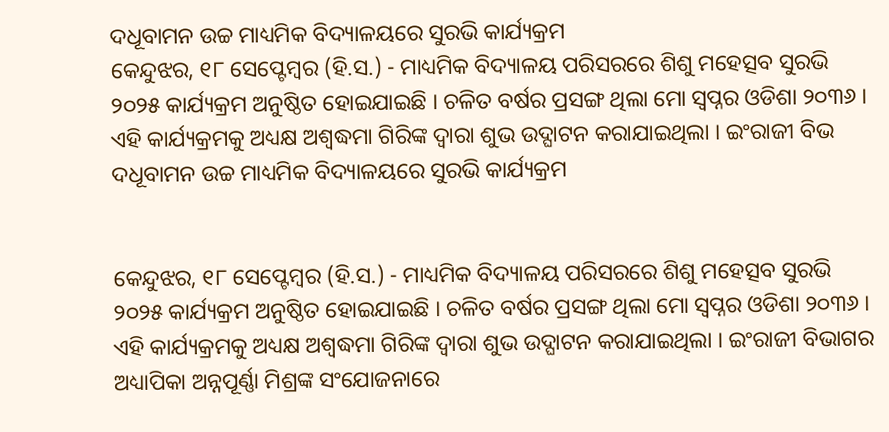ଦଧୂବାମନ ଉଚ୍ଚ ମାଧ୍ୟମିକ ବିଦ୍ୟାଳୟରେ ସୁରଭି କାର୍ଯ୍ୟକ୍ରମ
କେନ୍ଦୁଝର, ୧୮ ସେପ୍ଟେମ୍ବର (ହି.ସ.) - ମାଧ୍ୟମିକ ବିଦ୍ୟାଳୟ ପରିସରରେ ଶିଶୁ ମହେତ୍ସବ ସୁରଭି ୨୦୨୫ କାର୍ଯ୍ୟକ୍ରମ ଅନୁଷ୍ଠିତ ହୋଇଯାଇଛି । ଚଳିତ ବର୍ଷର ପ୍ରସଙ୍ଗ ଥିଲା ମୋ ସ୍ୱପ୍ନର ଓଡିଶା ୨୦୩୬ । ଏହି କାର୍ଯ୍ୟକ୍ରମକୁ ଅଧ୍ୟକ୍ଷ ଅଶ୍ୱଦ୍ଧମା ଗିରିଙ୍କ ଦ୍ୱାରା ଶୁଭ ଉଦ୍ଘାଟନ କରାଯାଇଥିଲା । ଇଂରାଜୀ ବିଭ
ଦଧୂବାମନ ଉଚ୍ଚ ମାଧ୍ୟମିକ ବିଦ୍ୟାଳୟରେ ସୁରଭି କାର୍ଯ୍ୟକ୍ରମ


କେନ୍ଦୁଝର, ୧୮ ସେପ୍ଟେମ୍ବର (ହି.ସ.) - ମାଧ୍ୟମିକ ବିଦ୍ୟାଳୟ ପରିସରରେ ଶିଶୁ ମହେତ୍ସବ ସୁରଭି ୨୦୨୫ କାର୍ଯ୍ୟକ୍ରମ ଅନୁଷ୍ଠିତ ହୋଇଯାଇଛି । ଚଳିତ ବର୍ଷର ପ୍ରସଙ୍ଗ ଥିଲା ମୋ ସ୍ୱପ୍ନର ଓଡିଶା ୨୦୩୬ । ଏହି କାର୍ଯ୍ୟକ୍ରମକୁ ଅଧ୍ୟକ୍ଷ ଅଶ୍ୱଦ୍ଧମା ଗିରିଙ୍କ ଦ୍ୱାରା ଶୁଭ ଉଦ୍ଘାଟନ କରାଯାଇଥିଲା । ଇଂରାଜୀ ବିଭାଗର ଅଧ୍ୟାପିକା ଅନ୍ନପୂର୍ଣ୍ଣା ମିଶ୍ରଙ୍କ ସଂଯୋଜନାରେ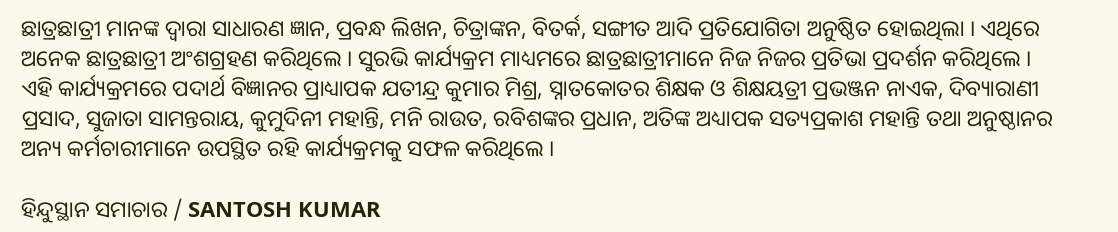ଛାତ୍ରଛାତ୍ରୀ ମାନଙ୍କ ଦ୍ୱାରା ସାଧାରଣ ଜ୍ଞାନ, ପ୍ରବନ୍ଧ ଲିଖନ, ଚିତ୍ରାଙ୍କନ, ବିତର୍କ, ସଙ୍ଗୀତ ଆଦି ପ୍ରତିଯୋଗିତା ଅନୁଷ୍ଠିତ ହୋଇଥିଲା । ଏଥିରେ ଅନେକ ଛାତ୍ରଛାତ୍ରୀ ଅଂଶଗ୍ରହଣ କରିଥିଲେ । ସୁରଭି କାର୍ଯ୍ୟକ୍ରମ ମାଧ୍ୟମରେ ଛାତ୍ରଛାତ୍ରୀମାନେ ନିଜ ନିଜର ପ୍ରତିଭା ପ୍ରଦର୍ଶନ କରିଥିଲେ । ଏହି କାର୍ଯ୍ୟକ୍ରମରେ ପଦାର୍ଥ ବିଜ୍ଞାନର ପ୍ରାଧ୍ୟାପକ ଯତୀନ୍ଦ୍ର କୁମାର ମିଶ୍ର, ସ୍ନାତକୋତର ଶିକ୍ଷକ ଓ ଶିକ୍ଷୟତ୍ରୀ ପ୍ରଭଞ୍ଜନ ନାଏକ, ଦିବ୍ୟାରାଣୀ ପ୍ରସାଦ, ସୁଜାତା ସାମନ୍ତରାୟ, କୁମୁଦିନୀ ମହାନ୍ତି, ମନି ରାଉତ, ରବିଶଙ୍କର ପ୍ରଧାନ, ଅତିଙ୍କ ଅଧ୍ୟାପକ ସତ୍ୟପ୍ରକାଶ ମହାନ୍ତି ତଥା ଅନୁଷ୍ଠାନର ଅନ୍ୟ କର୍ମଚାରୀମାନେ ଉପସ୍ଥିତ ରହି କାର୍ଯ୍ୟକ୍ରମକୁ ସଫଳ କରିଥିଲେ ।

ହିନ୍ଦୁସ୍ଥାନ ସମାଚାର / SANTOSH KUMAR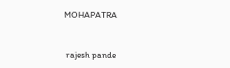MOHAPATRA


 rajesh pande